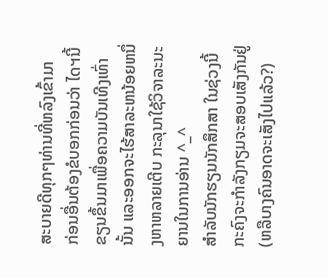ສະບາຍດີທຸກໆທ່ານທີ່ຫລົງເຂົ້າມາ
ກ່ອນອື່ນຕ້ອງຂໍບອກກ່ອນວ່າ ໄດຯນີ້ຂຽນຂຶ້ນມາເພື່ອຄວາມບັນເທີງເທົ່ານັ້ນ ແລະອອກຈະໄຮ້ສາລະຫນ້ອຍຫນຶ່ງຫາຫລາຍເຕີບ ກະລຸນາໃຊ້ວິຈາລະນະຍານໃນການອ່ານ ^_^
ສຳລັບນັກຮຽນນັກສຶກສາ ໃນຊ່ວງນີ້ກະຄົງຈະກຳລັງກຽມຈະສອບເສັງກັນຢູ່ (ຫລືບາງຄົນອາດຈະເສັງໄປແລ້ວ?)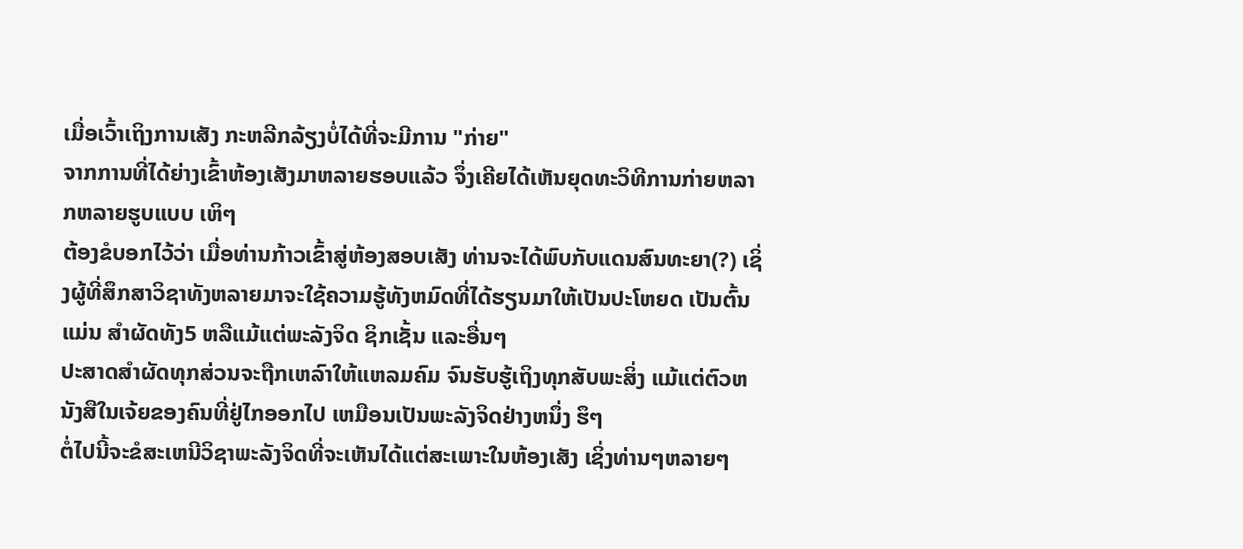ເມື່ອເວົ້າເຖິງການເສັງ ກະຫລີກລ້ຽງບໍ່ໄດ້ທີ່ຈະມີການ "ກ່າຍ"
ຈາກການທີ່ໄດ້ຍ່າງເຂົ້າຫ້ອງເສັງມາຫລາຍຮອບແລ້ວ ຈຶ່ງເຄີຍໄດ້ເຫັນຍຸດທະວິທີການກ່າຍຫລາກຫລາຍຮູບແບບ ເຫິໆ
ຕ້ອງຂໍບອກໄວ້ວ່າ ເມື່ອທ່ານກ້າວເຂົ້າສູ່ຫ້ອງສອບເສັງ ທ່ານຈະໄດ້ພົບກັບແດນສົນທະຍາ(?) ເຊິ່ງຜູ້ທີ່ສຶກສາວິຊາທັງຫລາຍມາຈະໃຊ້ຄວາມຮູ້ທັງຫມົດທີ່ໄດ້ຮຽນມາໃຫ້ເປັນປະໂຫຍດ ເປັນຕົ້ນແມ່ນ ສຳຜັດທັງ5 ຫລືແມ້ແຕ່ພະລັງຈິດ ຊິກເຊັ້ນ ແລະອື່ນໆ
ປະສາດສຳຜັດທຸກສ່ວນຈະຖືກເຫລົາໃຫ້ແຫລມຄົມ ຈົນຮັບຮູ້ເຖິງທຸກສັບພະສິ່ງ ແມ້ແຕ່ຕົວຫນັງສືໃນເຈ້ຍຂອງຄົນທີ່ຢູ່ໄກອອກໄປ ເຫມືອນເປັນພະລັງຈິດຢ່າງຫນຶ່ງ ຮຶໆ
ຕໍ່ໄປນີ້ຈະຂໍສະເຫນີວິຊາພະລັງຈິດທີ່ຈະເຫັນໄດ້ແຕ່ສະເພາະໃນຫ້ອງເສັງ ເຊິ່ງທ່ານໆຫລາຍໆ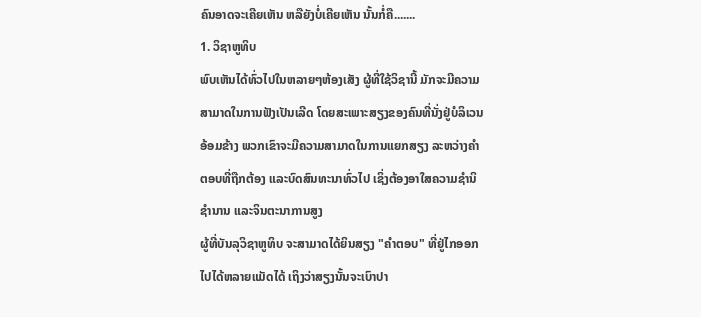ຄົນອາດຈະເຄີຍເຫັນ ຫລືຍັງບໍ່ເຄີຍເຫັນ ນັ້ນກໍ່ຄື.......
1. ວິຊາຫູທິບ
ພົບເຫັນໄດ້ທົ່ວໄປໃນຫລາຍໆຫ້ອງເສັງ ຜູ້ທີ່ໃຊ້ວິຊານີ້ ມັກຈະມີຄວາມສາມາດໃນການຟັງເປັນເລີດ ໂດຍສະເພາະສຽງຂອງຄົນທີ່ນັ່ງຢູ່ບໍລິເວນອ້ອມຂ້າງ ພວກເຂົາຈະມີຄວາມສາມາດໃນການແຍກສຽງ ລະຫວ່າງຄຳຕອບທີ່ຖືກຕ້ອງ ແລະບົດສົນທະນາທົ່ວໄປ ເຊິ່ງຕ້ອງອາໃສຄວາມຊຳນິຊຳນານ ແລະຈິນຕະນາການສູງ
ຜູ້ທີ່ບັນລຸວິຊາຫູທິບ ຈະສາມາດໄດ້ຍິນສຽງ "ຄຳຕອບ" ທີ່ຢູ່ໄກອອກໄປໄດ້ຫລາຍແມັດໄດ້ ເຖິງວ່າສຽງນັ້ນຈະເບົາປາ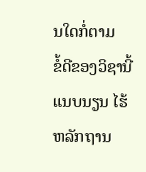ນໃດກໍ່ຕາມ
ຂໍ້ດີຂອງວິຊານີ້ ແນບນຽນ ໄຮ້ຫລັກຖານ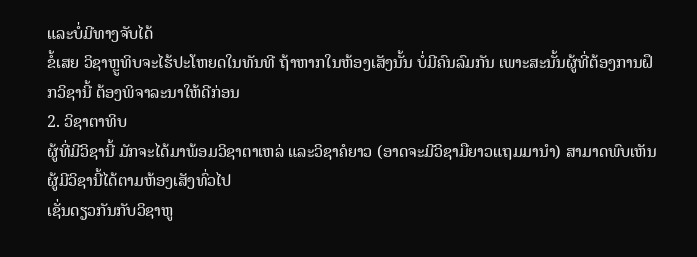ແລະບໍ່ມີທາງຈັບໄດ້
ຂໍ້ເສຍ ວິຊາຫຼູທິບຈະໄຮ້ປະໂຫຍດໃນທັນທີ ຖ້າຫາກໃນຫ້ອງເສັງນັ້ນ ບໍ່ມີຄົນລົມກັນ ເພາະສະນັ້ນຜູ້ທີ່ຕ້ອງການຝຶກວິຊານີ້ ຕ້ອງພິຈາລະນາໃຫ້ດີກ່ອນ
2. ວິຊາຕາທິບ
ຜູ້ທີ່ມີວິຊານີ້ ມັກຈະໄດ້ມາພ້ອມວິຊາຕາເຫລ່ ແລະວິຊາຄໍຍາວ (ອາດຈະມີວິຊາມືຍາວແຖມມານຳ) ສາມາດພົບເຫັນຜູ້ມີວິຊານີ້ໄດ້ຕາມຫ້ອງເສັງທົ່ວໄປ
ເຊັ່ນດຽວກັນກັບວິຊາຫູ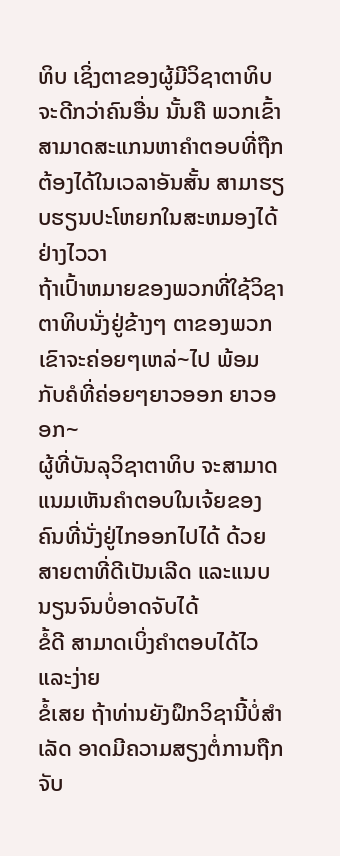ທິບ ເຊິ່ງຕາຂອງຜູ້ມີວິຊາຕາທິບ ຈະດີກວ່າຄົນອື່ນ ນັ້ນຄື ພວກເຂົ້າສາມາດສະແກນຫາຄຳຕອບທີ່ຖືກຕ້ອງໄດ້ໃນເວລາອັນສັ້ນ ສາມາຮຽບຮຽນປະໂຫຍກໃນສະຫມອງໄດ້ຢ່າງໄວວາ
ຖ້າເປົ້າຫມາຍຂອງພວກທີ່ໃຊ້ວິຊາຕາທິບນັ່ງຢູ່ຂ້າງໆ ຕາຂອງພວກເຂົາຈະຄ່ອຍໆເຫລ່~ໄປ ພ້ອມກັບຄໍທີ່ຄ່ອຍໆຍາວອອກ ຍາວອອກ~
ຜູ້ທີ່ບັນລຸວິຊາຕາທິບ ຈະສາມາດແນມເຫັນຄຳຕອບໃນເຈ້ຍຂອງຄົນທີ່ນັ່ງຢູ່ໄກອອກໄປໄດ້ ດ້ວຍສາຍຕາທີ່ດີເປັນເລີດ ແລະແນບນຽນຈົນບໍ່ອາດຈັບໄດ້
ຂໍ້ດີ ສາມາດເບິ່ງຄຳຕອບໄດ້ໄວ ແລະງ່າຍ
ຂໍ້ເສຍ ຖ້າທ່ານຍັງຝຶກວິຊານີ້ບໍ່ສຳເລັດ ອາດມີຄວາມສຽງຕໍ່ການຖືກຈັບ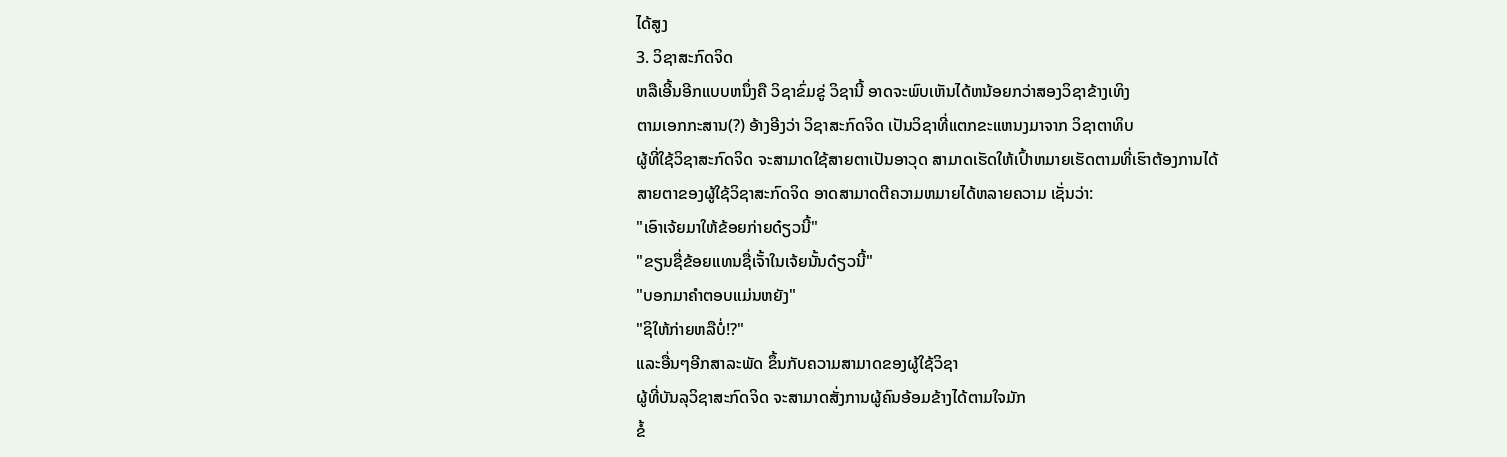ໄດ້ສູງ
3. ວິຊາສະກົດຈິດ
ຫລືເອີ້ນອີກແບບຫນຶ່ງຄື ວິຊາຂົ່ມຂູ່ ວິຊານີ້ ອາດຈະພົບເຫັນໄດ້ຫນ້ອຍກວ່າສອງວິຊາຂ້າງເທິງ
ຕາມເອກກະສານ(?) ອ້າງອີງວ່າ ວິຊາສະກົດຈິດ ເປັນວິຊາທີ່ແຕກຂະແຫນງມາຈາກ ວິຊາຕາທິບ
ຜູ້ທີ່ໃຊ້ວິຊາສະກົດຈິດ ຈະສາມາດໃຊ້ສາຍຕາເປັນອາວຸດ ສາມາດເຮັດໃຫ້ເປົ້າຫມາຍເຮັດຕາມທີ່ເຮົາຕ້ອງການໄດ້
ສາຍຕາຂອງຜູ້ໃຊ້ວິຊາສະກົດຈິດ ອາດສາມາດຕີຄວາມຫມາຍໄດ້ຫລາຍຄວາມ ເຊັ່ນວ່າ:
"ເອົາເຈ້ຍມາໃຫ້ຂ້ອຍກ່າຍດ໋ຽວນີ້"
"ຂຽນຊື່ຂ້ອຍແທນຊື່ເຈັ້າໃນເຈ້ຍນັ້ນດ໋ຽວນີ້"
"ບອກມາຄຳຕອບແມ່ນຫຍັງ"
"ຊິໃຫ້ກ່າຍຫລືບໍ່!?"
ແລະອື່ນໆອີກສາລະພັດ ຂຶ້ນກັບຄວາມສາມາດຂອງຜູ້ໃຊ້ວິຊາ
ຜູ້ທີ່ບັນລຸວິຊາສະກົດຈິດ ຈະສາມາດສັ່ງການຜູ້ຄົນອ້ອມຂ້າງໄດ້ຕາມໃຈມັກ
ຂໍ້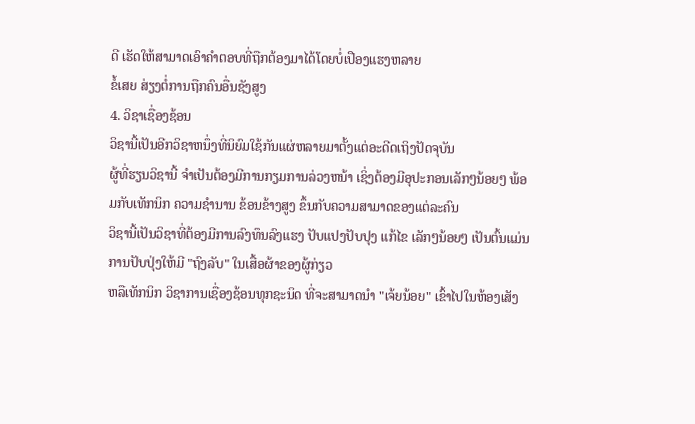ດີ ເຮັດໃຫ້ສາມາດເອົາຄຳຕອບທີ່ຖືກຕ້ອງມາໄດ້ໂດຍບໍ່ເປືອງແຮງຫລາຍ
ຂໍ້ເສຍ ສ່ຽງຕໍ່ການຖືກຄົນອື່ນຊັງສູງ
4. ວິຊາເຊື່ອງຊ້ອນ
ວິຊານີ້ເປັນອີກວິຊາຫນຶ່ງທີ່ນິຍົມໃຊ້ກັນແຜ່ຫລາຍມາຕັ້ງແຕ່ອະດີດເຖິງປັດຈຸບັນ
ຜູ້ທີ່ຮຽນວິຊານີ້ ຈຳເປັນຕ້ອງມີການກຽມການລ່ວງຫນ້າ ເຊິ່ງຕ້ອງມີອຸປະກອນເລັກໆນ້ອຍໆ ພ້ອມກັບເທັກນິກ ຄວາມຊຳນານ ຂ້ອນຂ້າງສູງ ຂຶ້ນກັບຄວາມສາມາດຂອງແຕ່ລະຄົນ
ວິຊານີ້ເປັນວິຊາທີ່ຕ້ອງມີການລົງທຶນລົງແຮງ ປັບແປງປັບປຸງ ແກ້ໄຂ ເລັກໆນ້ອຍໆ ເປັນຕົ້ນແມ່ນ ການປັບປຸ່ງໃຫ້ມີ "ຖົງລັບ" ໃນເສື້ອຜ້າຂອງຜູ້ກ່ຽວ
ຫລືເທັກນິກ ວິຊາການເຊື່ອງຊ້ອນທຸກຊະນິດ ທີ່ຈະສາມາດນຳ "ເຈ້ຍນ້ອຍ" ເຂົ້າໄປໃນຫ້ອງເສັງ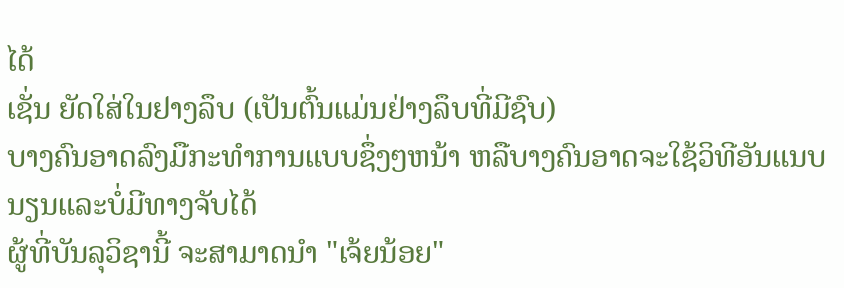ໄດ້
ເຊັ່ນ ຍັດໃສ່ໃນຢາງລຶບ (ເປັນຕົ້ນແມ່ນຢ່າງລຶບທີ່ມີຊົບ)
ບາງຄົນອາດລົງມືກະທຳການແບບຊຶ່ງໆຫນ້າ ຫລືບາງຄົນອາດຈະໃຊ້ວິທີອັນແນບນຽນແລະບໍ່ມີທາງຈັບໄດ້
ຜູ້ທີ່ບັນລຸວິຊານີ້ ຈະສາມາດນຳ "ເຈ້ຍນ້ອຍ"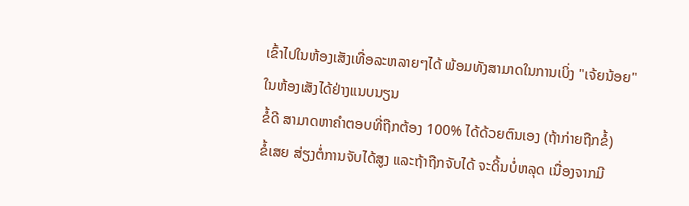ເຂົ້າໄປໃນຫ້ອງເສັງເທື່ອລະຫລາຍໆໄດ້ ພ້ອມທັງສາມາດໃນການເບິ່ງ "ເຈ້ຍນ້ອຍ" ໃນຫ້ອງເສັງໄດ້ຢ່າງແນບນຽນ
ຂໍ້ດີ ສາມາດຫາຄຳຕອບທີ່ຖືກຕ້ອງ 100% ໄດ້ດ້ວຍຕົນເອງ (ຖ້າກ່າຍຖືກຂໍ້)
ຂໍ້ເສຍ ສ່ຽງຕໍ່ການຈັບໄດ້ສູງ ແລະຖ້າຖືກຈັບໄດ້ ຈະດິ້ນບໍ່ຫລຸດ ເນື່ອງຈາກມີ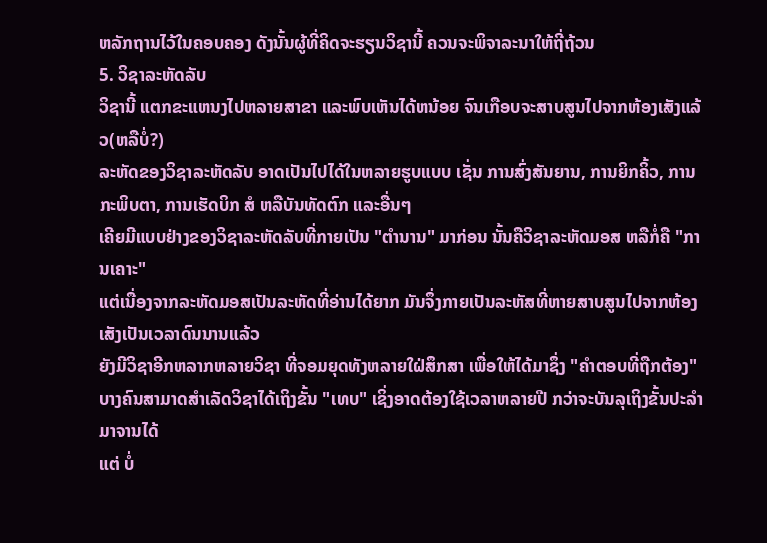ຫລັກຖານໄວ້ໃນຄອບຄອງ ດັງນັ້ນຜູ້ທີ່ຄິດຈະຮຽນວິຊານີ້ ຄວນຈະພິຈາລະນາໃຫ້ຖີ່ຖ້ວນ
5. ວິຊາລະຫັດລັບ
ວິຊານີ້ ແຕກຂະແຫນງໄປຫລາຍສາຂາ ແລະພົບເຫັນໄດ້ຫນ້ອຍ ຈົນເກືອບຈະສາບສູນໄປຈາກຫ້ອງເສັງແລ້ວ(ຫລືບໍ່?)
ລະຫັດຂອງວິຊາລະຫັດລັບ ອາດເປັນໄປໄດ້ໃນຫລາຍຮູບແບບ ເຊັ່ນ ການສົ່ງສັນຍານ, ການຍິກຄິ້ວ, ການກະພິບຕາ, ການເຮັດບິກ ສໍ ຫລືບັນທັດຕົກ ແລະອື່ນໆ
ເຄີຍມີແບບຢ່າງຂອງວິຊາລະຫັດລັບທີ່ກາຍເປັນ "ຕຳນານ" ມາກ່ອນ ນັ້ນຄືວິຊາລະຫັດມອສ ຫລືກໍ່ຄື "ການເຄາະ"
ແຕ່ເນື່ອງຈາກລະຫັດມອສເປັນລະຫັດທີ່ອ່ານໄດ້ຍາກ ມັນຈຶ່ງກາຍເປັນລະຫັສທີ່ຫາຍສາບສູນໄປຈາກຫ້ອງເສັງເປັນເວລາດົນນານແລ້ວ
ຍັງມີວິຊາອີກຫລາກຫລາຍວິຊາ ທີ່ຈອມຍຸດທັງຫລາຍໃຝ່ສຶກສາ ເພື່ອໃຫ້ໄດ້ມາຊຶ່ງ "ຄຳຕອບທີ່ຖືກຕ້ອງ" ບາງຄົນສາມາດສຳເລັດວິຊາໄດ້ເຖິງຂັ້ນ "ເທບ" ເຊິ່ງອາດຕ້ອງໃຊ້ເວລາຫລາຍປີ ກວ່າຈະບັນລຸເຖິງຂັ້ນປະລຳມາຈານໄດ້
ແຕ່ ບໍ່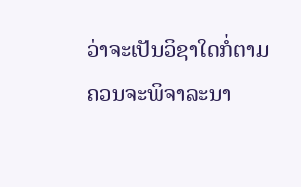ວ່າຈະເປັນວິຊາໃດກໍ່ຕາມ ຄວນຈະພິຈາລະນາ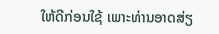ໃຫ້ດີກ່ອນໃຊ້ ເພາະທ່ານອາດສ່ຽ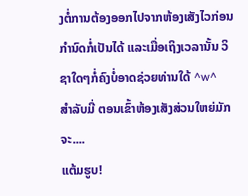ງຕໍ່ການຕ້ອງອອກໄປຈາກຫ້ອງເສັງໄວກ່ອນກຳນົດກໍ່ເປັນໄດ້ ແລະເມື່ອເຖິງເວລານັ້ນ ວິຊາໃດໆກໍ່ຄົງບໍ່ອາດຊ່ວຍທ່ານໃດ້ ^w^
ສຳລັບມີ່ ຕອນເຂົ້າຫ້ອງເສັງສ່ວນໃຫຍ່ມັກຈະ....
ແຕ້ມຮູບ!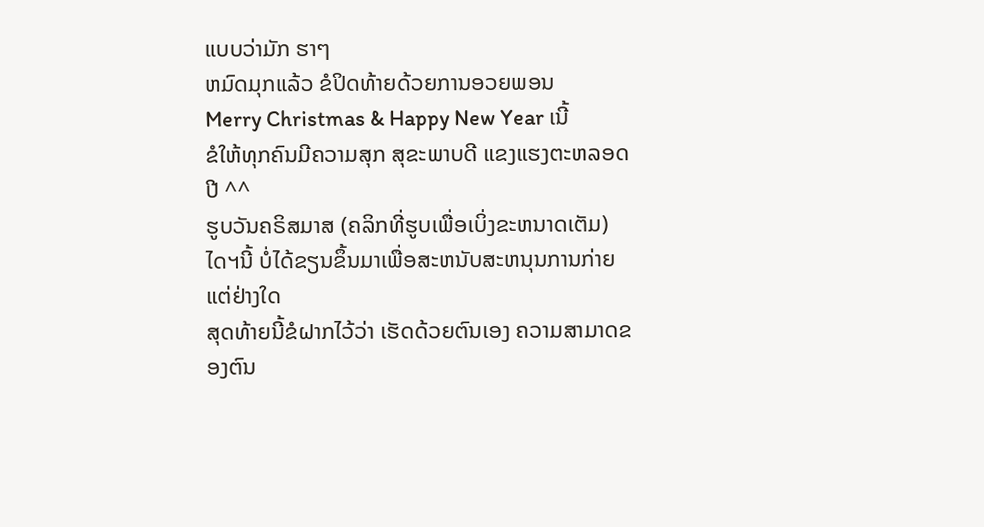ແບບວ່າມັກ ຮາໆ
ຫມົດມຸກແລ້ວ ຂໍປິດທ້າຍດ້ວຍການອວຍພອນ
Merry Christmas & Happy New Year ເນີ້
ຂໍໃຫ້ທຸກຄົນມີຄວາມສຸກ ສຸຂະພາບດີ ແຂງແຮງຕະຫລອດປີ ^^
ຮູບວັນຄຣິສມາສ (ຄລິກທີ່ຮູບເພື່ອເບິ່ງຂະຫນາດເຕັມ)
ໄດຯນີ້ ບໍ່ໄດ້ຂຽນຂຶ້ນມາເພື່ອສະຫນັບສະຫນຸນການກ່າຍແຕ່ຢ່າງໃດ
ສຸດທ້າຍນີ້ຂໍຝາກໄວ້ວ່າ ເຮັດດ້ວຍຕົນເອງ ຄວາມສາມາດຂອງຕົນ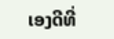ເອງດີທີ່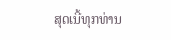ສຸດເນີ້ທຸກທ່ານ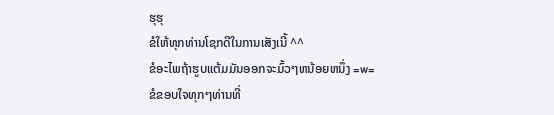ຮຸຮຸ
ຂໍໃຫ້ທຸກທ່ານໂຊກດີໃນການເສັງເນີ້ ^^
ຂໍອະໄພຖ້າຮູບແຕ້ມມັນອອກຈະມົ້ວໆຫນ້ອຍຫນຶ່ງ =w=
ຂໍຂອບໃຈທຸກໆທ່ານທີ່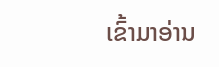ເຂົ້າມາອ່ານ